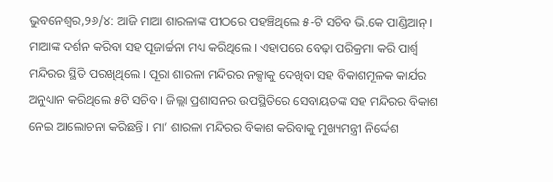ଭୁବନେଶ୍ୱର,୨୬/୪: ଆଜି ମାଆ ଶାରଳାଙ୍କ ପୀଠରେ ପହଞ୍ଚିଥିଲେ ୫-ଟି ସଚିବ ଭି.କେ ପାଣ୍ଡିଆନ୍ । ମାଆଙ୍କ ଦର୍ଶନ କରିବା ସହ ପୂଜାର୍ଚ୍ଚନା ମଧ୍ୟ କରିଥିଲେ । ଏହାପରେ ବେଢ଼ା ପରିକ୍ରମା କରି ପାର୍ଶ୍ବ ମନ୍ଦିରର ସ୍ଥିତି ପରଖିଥିଲେ । ପୂରା ଶାରଳା ମନ୍ଦିରର ନକ୍ସାକୁ ଦେଖିବା ସହ ବିକାଶମୂଳକ କାର୍ଯର ଅନୁଧ୍ୟାନ କରିଥିଲେ ୫ଟି ସଚିବ । ଜିଲ୍ଲା ପ୍ରଶାସନର ଉପସ୍ଥିତିରେ ସେବାୟତଙ୍କ ସହ ମନ୍ଦିରର ବିକାଶ ନେଇ ଆଲୋଚନା କରିଛନ୍ତି । ମା’ ଶାରଳା ମନ୍ଦିରର ବିକାଶ କରିବାକୁ ମୁଖ୍ୟମନ୍ତ୍ରୀ ନିର୍ଦ୍ଦେଶ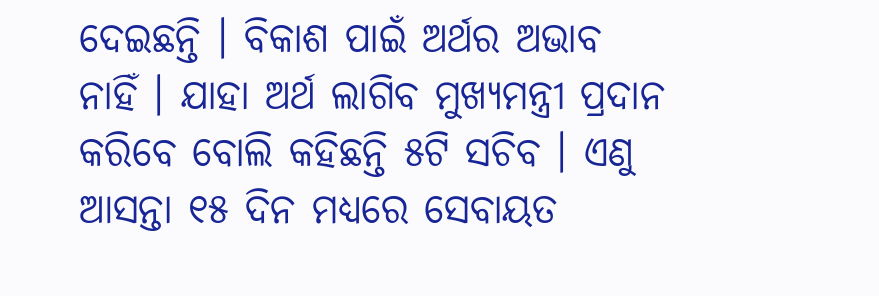ଦେଇଛନ୍ତି । ବିକାଶ ପାଇଁ ଅର୍ଥର ଅଭାବ ନାହିଁ । ଯାହା ଅର୍ଥ ଲାଗିବ ମୁଖ୍ୟମନ୍ତ୍ରୀ ପ୍ରଦାନ କରିବେ ବୋଲି କହିଛନ୍ତି ୫ଟି ସଚିବ । ଏଣୁ ଆସନ୍ତା ୧୫ ଦିନ ମଧ୍ୟରେ ସେବାୟତ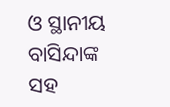ଓ ସ୍ଥାନୀୟ ବାସିନ୍ଦାଙ୍କ ସହ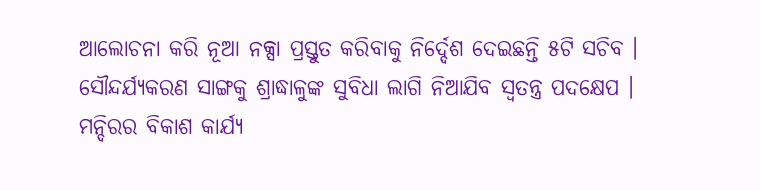ଆଲୋଚନା କରି ନୂଆ ନକ୍ସା ପ୍ରସ୍ତୁତ କରିବାକୁ ନିର୍ଦ୍ଦେଶ ଦେଇଛନ୍ତି ୫ଟି ସଚିବ । ସୌନ୍ଦର୍ଯ୍ୟକରଣ ସାଙ୍ଗକୁ ଶ୍ରାଦ୍ଧାଳୁଙ୍କ ସୁବିଧା ଲାଗି ନିଆଯିବ ସ୍ୱତନ୍ତ୍ର ପଦକ୍ଷେପ । ମନ୍ଦିରର ବିକାଶ କାର୍ଯ୍ୟ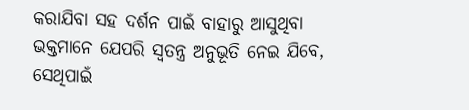କରାଯିବା ସହ ଦର୍ଶନ ପାଇଁ ବାହାରୁ ଆସୁଥିବା ଭକ୍ତମାନେ ଯେପରି ସ୍ବତନ୍ତ୍ର ଅନୁଭୂତି ନେଇ ଯିବେ, ସେଥିପାଇଁ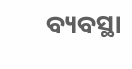ବ୍ୟବସ୍ଥା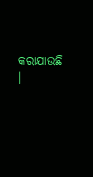କରାଯାଉଛି ।